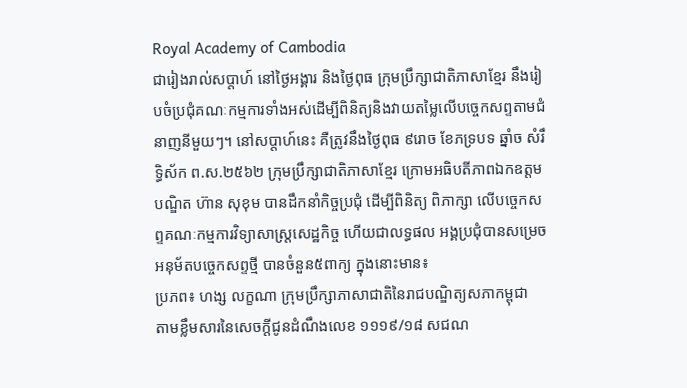Royal Academy of Cambodia
ជារៀងរាល់សប្តាហ៍ នៅថ្ងៃអង្គារ និងថ្ងៃពុធ ក្រុមប្រឹក្សាជាតិភាសាខ្មែរ នឹងរៀបចំប្រជុំគណៈកម្មការទាំងអស់ដើម្បីពិនិត្យនិងវាយតម្លៃលើបច្ចេកសព្ទតាមជំនាញនីមួយៗ។ នៅសប្តាហ៍នេះ គឺត្រូវនឹងថ្ងៃពុធ ៩រោច ខែភទ្របទ ឆ្នាំច សំរឹទ្ធិស័ក ព.ស.២៥៦២ ក្រុមប្រឹក្សាជាតិភាសាខ្មែរ ក្រោមអធិបតីភាពឯកឧត្តមបណ្ឌិត ហ៊ាន សុខុម បានដឹកនាំកិច្ចប្រជុំ ដើម្បីពិនិត្យ ពិភាក្សា លើបច្ចេកសព្ទគណៈកម្មការវិទ្យាសាស្រ្តសេដ្ឋកិច្ច ហើយជាលទ្ធផល អង្គប្រជុំបានសម្រេចអនុម័តបច្ចេកសព្ទថ្មី បានចំនួន៥ពាក្យ ក្នុងនោះមាន៖
ប្រភព៖ ហង្ស លក្ខណា ក្រុមប្រឹក្សាភាសាជាតិនៃរាជបណ្ឌិត្យសភាកម្ពុជា
តាមខ្លឹមសារនៃសេចក្ដីជូនដំណឹងលេខ ១១១៩/១៨ សជណ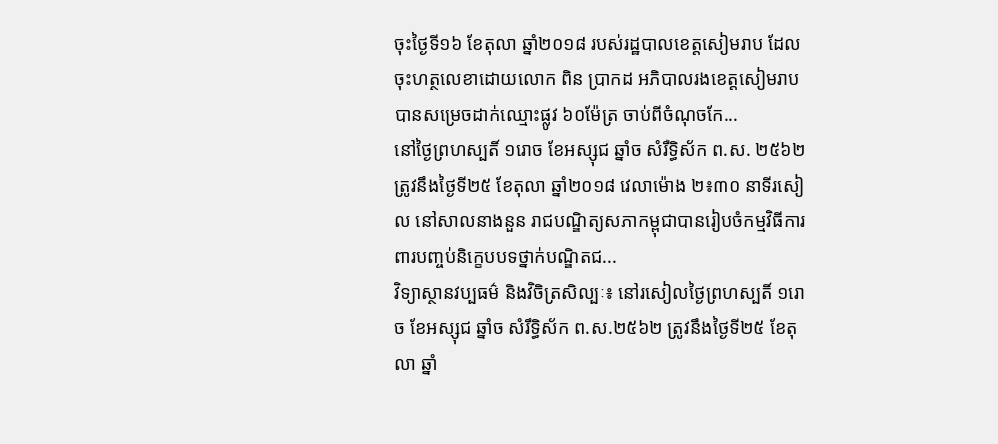ចុះថ្ងៃទី១៦ ខែតុលា ឆ្នាំ២០១៨ របស់រដ្ឋបាលខេត្តសៀមរាប ដែលចុះហត្ថលេខាដោយលោក ពិន ប្រាកដ អភិបាលរងខេត្តសៀមរាប បានសម្រេចដាក់ឈ្មោះផ្លូវ ៦០ម៉ែត្រ ចាប់ពីចំណុចកែ...
នៅថ្ងៃព្រហស្បតិ៍ ១រោច ខែអស្សុជ ឆ្នាំច សំរឺទ្ធិស័ក ព.ស. ២៥៦២ ត្រូវនឹងថ្ងៃទី២៥ ខែតុលា ឆ្នាំ២០១៨ វេលាម៉ោង ២៖៣០ នាទីរសៀល នៅសាលនាងនួន រាជបណ្ឌិត្យសភាកម្ពុជាបានរៀបចំកម្មវិធីការពារបញ្ចប់និក្ខេបបទថ្នាក់បណ្ឌិតជ...
វិទ្យាស្ថានវប្បធម៌ និងវិចិត្រសិល្បៈ៖ នៅរសៀលថ្ងៃព្រហស្បតិ៍ ១រោច ខែអស្សុជ ឆ្នាំច សំរឹទ្ធិស័ក ព.ស.២៥៦២ ត្រូវនឹងថ្ងៃទី២៥ ខែតុលា ឆ្នាំ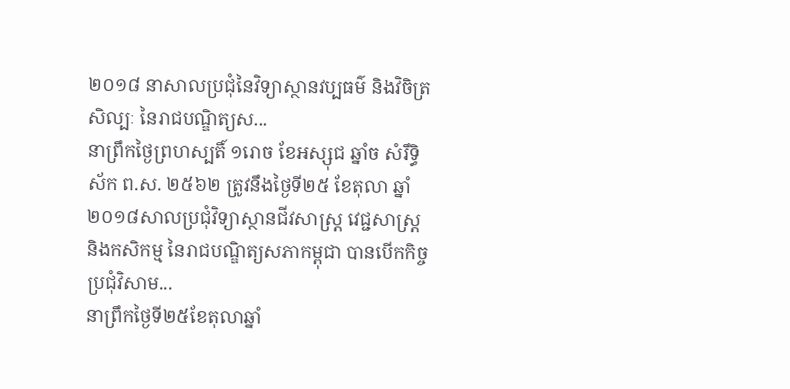២០១៨ នាសាលប្រជុំនៃវិទ្យាស្ថានវប្បធម៌ និងវិចិត្រសិល្បៈ នៃរាជបណ្ឌិត្យស...
នាព្រឹកថ្ងៃព្រហស្បតិ៍ ១រោច ខែអស្សុជ ឆ្នាំច សំរឹទ្ធិស័ក ព.ស. ២៥៦២ ត្រូវនឹងថ្ងៃទី២៥ ខែតុលា ឆ្នាំ២០១៨សាលប្រជុំវិទ្យាស្ថានជីវសាស្ត្រ វេជ្ជសាស្ត្រ និងកសិកម្ម នៃរាជបណ្ឌិត្យសភាកម្ពុជា បានបើកកិច្ចប្រជុំវិសាម...
នាព្រឹកថ្ងៃទី២៥ខែតុលាឆ្នាំ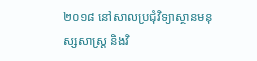២០១៨ នៅសាលប្រជុំវិទ្យាស្ថានមនុស្សសាស្រ្ត និងវិ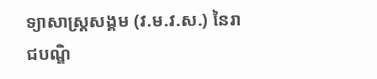ទ្យាសាស្រ្តសង្គម (វ.ម.វ.ស.) នៃរាជបណ្ឌិ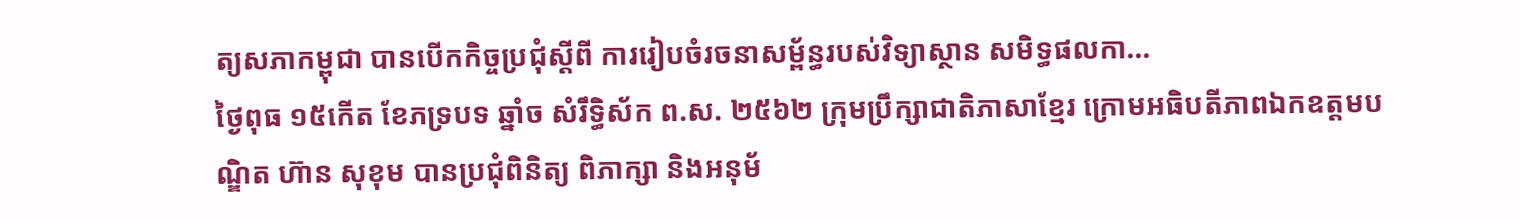ត្យសភាកម្ពុជា បានបើកកិច្ចប្រជុំស្តីពី ការរៀបចំរចនាសម្ព័ន្ធរបស់វិទ្យាស្ថាន សមិទ្ធផលកា...
ថ្ងៃពុធ ១៥កើត ខែភទ្របទ ឆ្នាំច សំរឹទ្ធិស័ក ព.ស. ២៥៦២ ក្រុមប្រឹក្សាជាតិភាសាខ្មែរ ក្រោមអធិបតីភាពឯកឧត្តមបណ្ឌិត ហ៊ាន សុខុម បានប្រជុំពិនិត្យ ពិភាក្សា និងអនុម័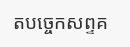តបច្ចេកសព្ទគ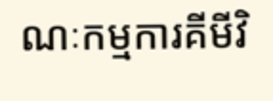ណៈកម្មការគីមីវិ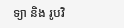ទ្យា និង រូបវិ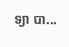ទ្យា បា...